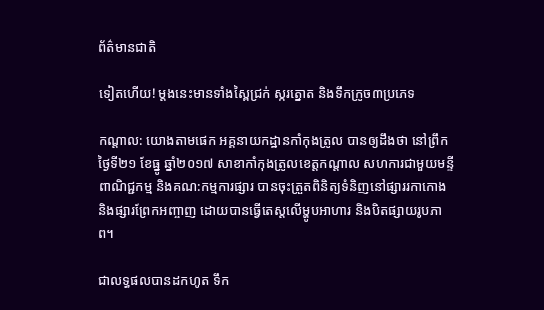ព័ត៌មានជាតិ

ទៀតហើយ! ម្តងនេះមានទាំងស្ពៃជ្រក់ ស្ករត្នោត និងទឹកក្រូច៣ប្រភេទ

កណ្តាល: យោងតាមផេក អគ្គនាយកដ្ឋានកាំកុងត្រូល បានឲ្យដឹងថា នៅព្រឹកថ្ងៃទី២១ ខែធ្នូ ឆ្នាំ២០១៧ សាខាកាំកុងត្រូលខេត្តកណ្តាល សហការជាមួយមន្ទីពាណិជ្ជកម្ម និងគណ:កម្មការផ្សារ បានចុះត្រួតពិនិត្យទំនិញនៅផ្សាររកាកោង និងផ្សារព្រែកអញ្ចាញ ដោយបានធ្វើតេស្តលើម្ហូបអាហារ និងបិតផ្សាយរូបភាព។

ជាលទ្ធផលបានដកហូត ទឹក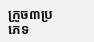ក្រូច៣ប្រភេទ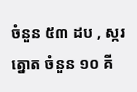ចំនួន ៥៣ ដប , ស្ករត្នោត ចំនួន ១០ គី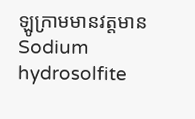ឡូក្រាមមានវត្តមាន Sodium hydrosolfite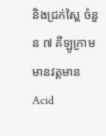និងជ្រក់ស្ពៃ ចំនួន ៧ គីឡូក្រាម មានវត្តមានAcid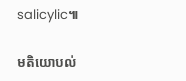salicylic៕

មតិយោបល់